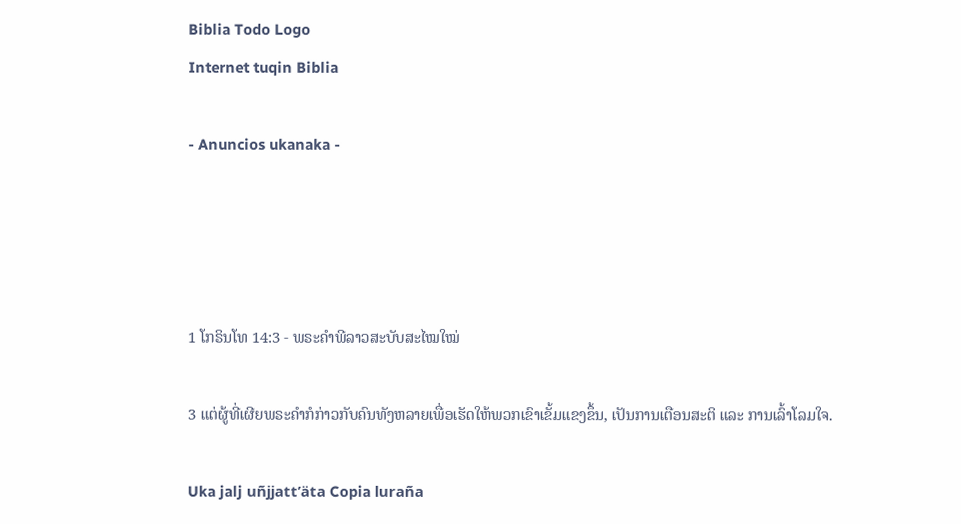Biblia Todo Logo
Internet tuqin Biblia

- Anuncios ukanaka -




1 ໂກຣິນໂທ 14:3 - ພຣະຄຳພີລາວສະບັບສະໄໝໃໝ່

3 ແຕ່ຜູ້ທີ່ເຜີຍພຣະຄຳກໍກ່າວກັບຄົນທັງຫລາຍເພື່ອເຮັດໃຫ້ພວກເຂົາເຂັ້ມແຂງຂຶ້ນ, ເປັນການເຕືອນສະຕິ ແລະ ການເລົ້າໂລມໃຈ.

Uka jalj uñjjattʼäta Copia luraña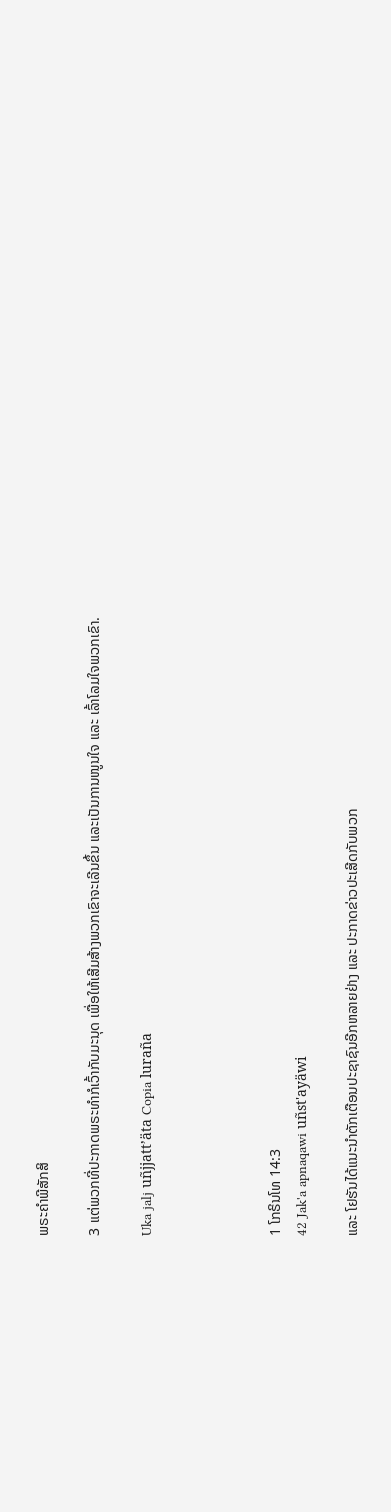ພຣະຄຳພີສັກສິ

3 ແຕ່ພວກທີ່ປະກາດພຣະທຳກໍເວົ້າກັບມະນຸດ ເພື່ອໃຫ້ເສີມສ້າງພວກເຂົາຈະເລີນຂຶ້ນ ແລະເປັນການໜູນໃຈ ແລະ ເລົ້າໂລມໃຈພວກເຂົາ.

Uka jalj uñjjattʼäta Copia luraña




1 ໂກຣິນໂທ 14:3
42 Jak'a apnaqawi uñst'ayäwi

ແລະ ໂຢຮັນໄດ້ແນະນຳຕັກເຕືອນປະຊາຊົນອີກຫລາຍຢ່າງ ແລະ ປະກາດຂ່າວປະເສີດກັບພວກ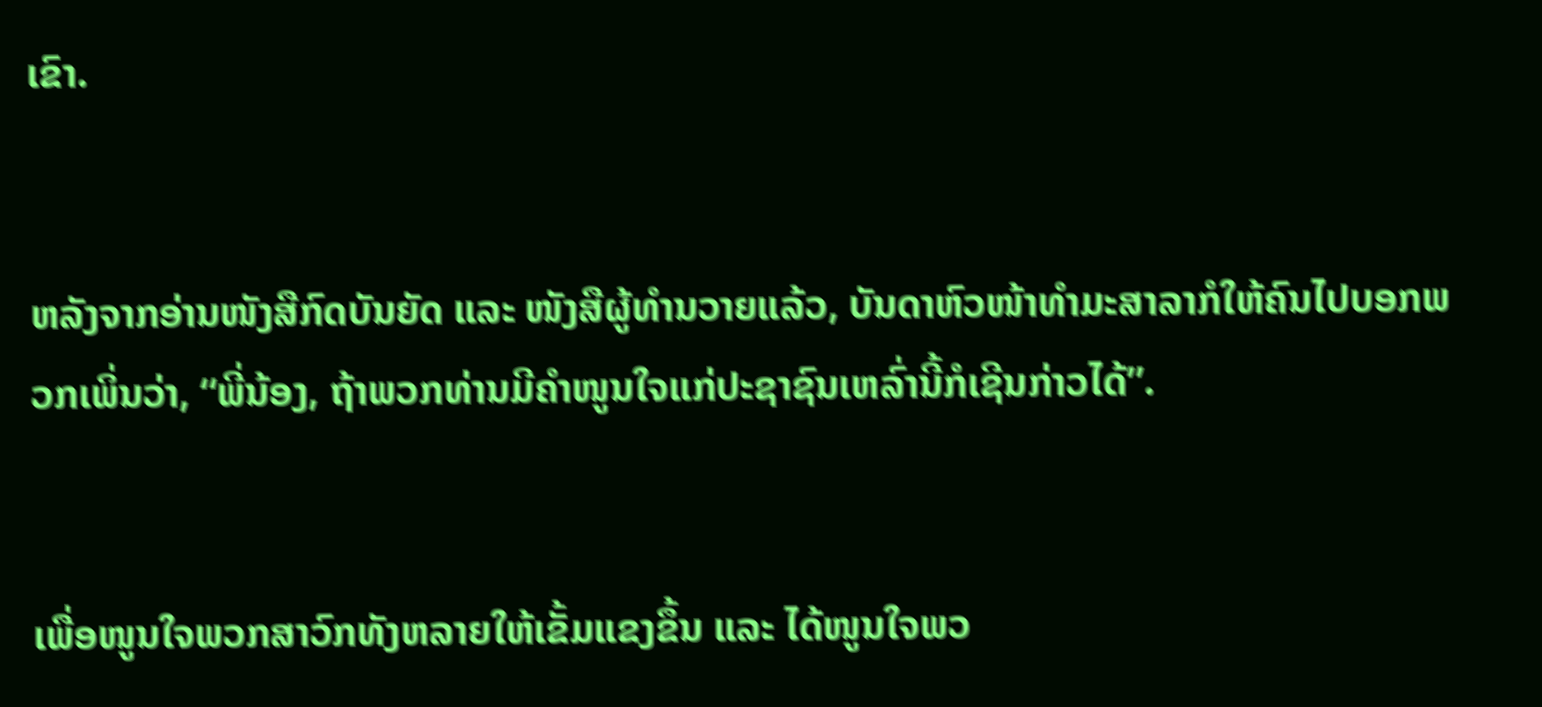ເຂົາ.


ຫລັງຈາກອ່ານໜັງສືກົດບັນຍັດ ແລະ ໜັງສືຜູ້ທຳນວາຍແລ້ວ, ບັນດາຫົວໜ້າທຳມະສາລາກໍໃຫ້ຄົນໄປບອກພວກເພິ່ນວ່າ, “ພີ່ນ້ອງ, ຖ້າພວກທ່ານມີຄຳໜູນໃຈແກ່ປະຊາຊົນເຫລົ່ານີ້ກໍເຊີນກ່າວໄດ້”.


ເພື່ອໜູນໃຈພວກສາວົກທັງຫລາຍໃຫ້ເຂັ້ມແຂງຂຶ້ນ ແລະ ໄດ້ໜູນໃຈພວ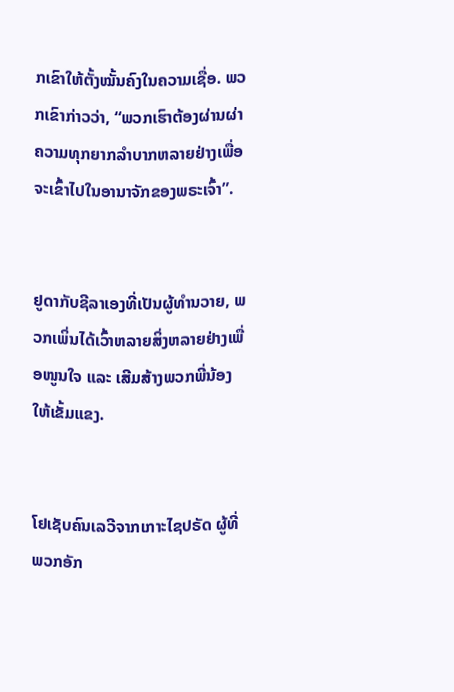ກເຂົາໃຫ້ຕັ້ງໝັ້ນຄົງໃນຄວາມເຊື່ອ. ພວກເຂົາກ່າວວ່າ, “ພວກເຮົາຕ້ອງຜ່ານຜ່າຄວາມທຸກຍາກລຳບາກຫລາຍຢ່າງເພື່ອຈະເຂົ້າໄປໃນອານາຈັກຂອງພຣະເຈົ້າ”.


ຢູດາກັບຊີລາເອງທີ່ເປັນຜູ້ທຳນວາຍ, ພວກເພິ່ນໄດ້ເວົ້າຫລາຍສິ່ງຫລາຍຢ່າງເພື່ອໜູນໃຈ ແລະ ເສີມສ້າງພວກພີ່ນ້ອງໃຫ້ເຂັ້ມແຂງ.


ໂຢເຊັບຄົນເລວີຈາກເກາະໄຊປຣັດ ຜູ້ທີ່ພວກອັກ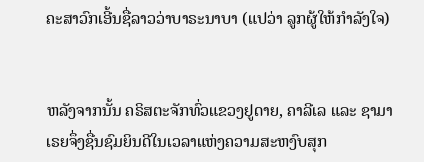ຄະສາວົກເອີ້ນຊື່ລາວວ່າບາຣະນາບາ (ແປວ່າ ລູກຜູ້ໃຫ້ກຳລັງໃຈ)


ຫລັງຈາກນັ້ນ ຄຣິສຕະຈັກທົ່ວແຂວງຢູດາຍ, ຄາລີເລ ແລະ ຊາມາເຣຍຈຶ່ງຊື່ນຊົມຍິນດີໃນເວລາແຫ່ງຄວາມສະຫງົບສຸກ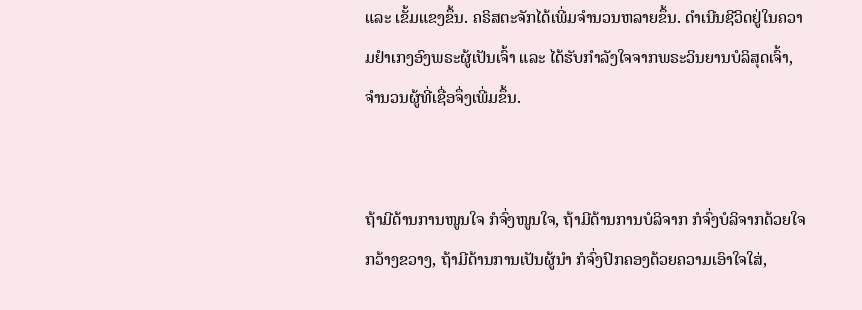ແລະ ເຂັ້ມແຂງຂຶ້ນ. ຄຣິສຕະຈັກໄດ້ເພີ່ມຈຳນວນຫລາຍຂຶ້ນ. ດຳເນີນຊີວິດຢູ່ໃນຄວາມຢຳເກງອົງພຣະຜູ້ເປັນເຈົ້າ ແລະ ໄດ້ຮັບກຳລັງໃຈຈາກພຣະວິນຍານບໍລິສຸດເຈົ້າ, ຈຳນວນຜູ້ທີ່ເຊື່ອຈຶ່ງເພີ່ມຂຶ້ນ.


ຖ້າມີດ້ານການໜູນໃຈ ກໍຈົ່ງໜູນໃຈ, ຖ້າມີດ້ານການບໍລິຈາກ ກໍຈົ່ງບໍລິຈາກດ້ວຍໃຈກວ້າງຂວາງ, ຖ້າມີດ້ານການເປັນຜູ້ນຳ ກໍຈົ່ງປົກຄອງດ້ວຍຄວາມເອົາໃຈໃສ່,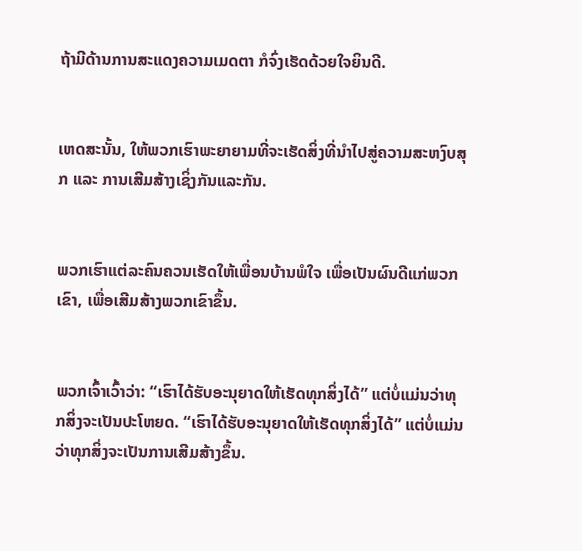ຖ້າມີດ້ານການສະແດງຄວາມເມດຕາ ກໍຈົ່ງເຮັດດ້ວຍໃຈຍິນດີ.


ເຫດສະນັ້ນ, ໃຫ້ພວກເຮົາພະຍາຍາມທີ່ຈະເຮັດສິ່ງທີ່ນຳໄປສູ່ຄວາມສະຫງົບສຸກ ແລະ ການເສີມສ້າງເຊິ່ງກັນແລະກັນ.


ພວກເຮົາແຕ່ລະຄົນຄວນເຮັດໃຫ້ເພື່ອນບ້ານພໍໃຈ ເພື່ອເປັນຜົນດີແກ່ພວກເຂົາ, ເພື່ອເສີມສ້າງພວກເຂົາຂຶ້ນ.


ພວກເຈົ້າເວົ້າວ່າ: “ເຮົາໄດ້ຮັບອະນຸຍາດໃຫ້ເຮັດທຸກສິ່ງໄດ້” ແຕ່ບໍ່ແມ່ນວ່າທຸກສິ່ງຈະເປັນປະໂຫຍດ. “ເຮົາໄດ້ຮັບອະນຸຍາດໃຫ້ເຮັດທຸກສິ່ງໄດ້” ແຕ່ບໍ່ແມ່ນວ່າທຸກສິ່ງຈະເປັນການເສີມສ້າງຂຶ້ນ.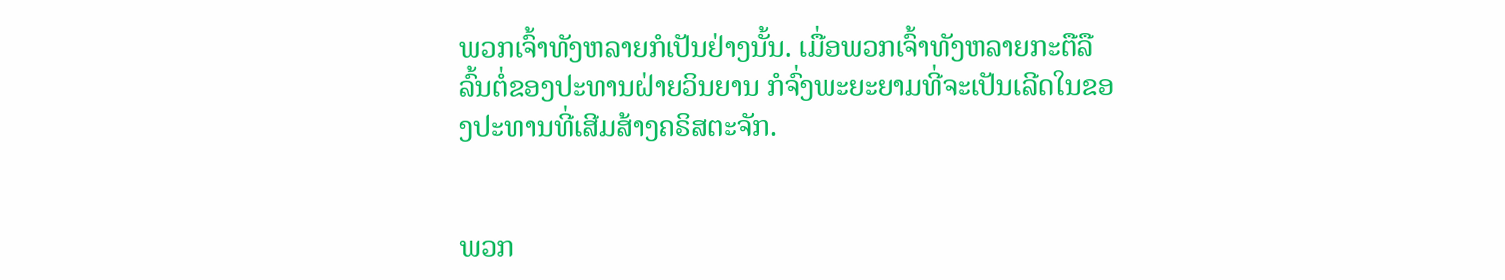ພວກເຈົ້າທັງຫລາຍກໍເປັນຢ່າງນັ້ນ. ເມື່ອພວກເຈົ້າທັງຫລາຍກະຕືລືລົ້ນຕໍ່ຂອງປະທານຝ່າຍວິນຍານ ກໍຈົ່ງພະຍະຍາມທີ່ຈະເປັນເລີດໃນຂອງປະທານທີ່ເສີມສ້າງຄຣິສຕະຈັກ.


ພວກ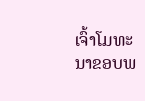ເຈົ້າໂມທະນາຂອບພ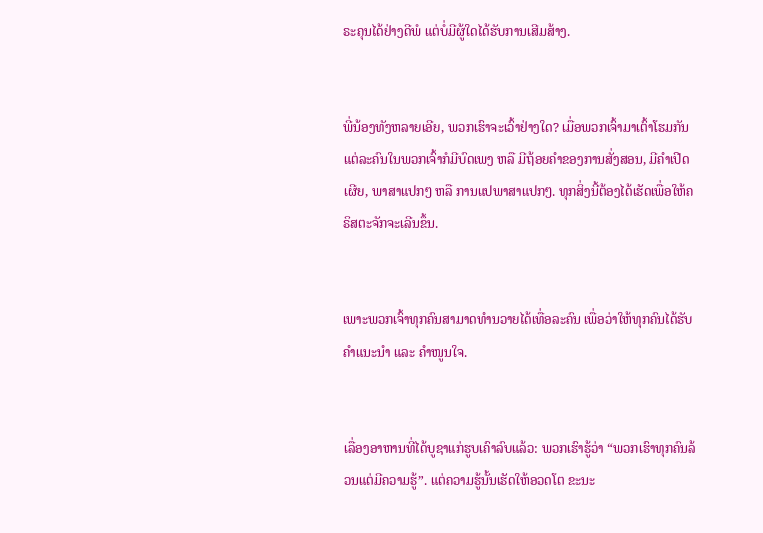ຣະຄຸນໄດ້ຢ່າງດີພໍ ແຕ່ບໍ່ມີຜູ້ໃດໄດ້ຮັບການເສີມສ້າງ.


ພີ່ນ້ອງທັງຫລາຍເອີຍ, ພວກເຮົາຈະເວົ້າຢ່າງໃດ? ເມື່ອພວກເຈົ້າມາເຕົ້າໂຮມກັນ ແຕ່ລະຄົນໃນພວກເຈົ້າກໍມີບົດເພງ ຫລື ມີຖ້ອຍຄຳຂອງການສັ່ງສອນ, ມີຄຳເປີດເຜີຍ, ພາສາແປກໆ ຫລື ການແປພາສາແປກໆ. ທຸກສິ່ງນີ້ຕ້ອງໄດ້ເຮັດເພື່ອໃຫ້ຄຣິສຕະຈັກຈະເລີນຂຶ້ນ.


ເພາະພວກເຈົ້າທຸກຄົນສາມາດທຳນວາຍໄດ້ເທື່ອລະຄົນ ເພື່ອວ່າໃຫ້ທຸກຄົນໄດ້ຮັບຄຳແນະນຳ ແລະ ຄຳໜູນໃຈ.


ເລື່ອງອາຫານທີ່ໄດ້ບູຊາແກ່ຮູບເຄົາລົບແລ້ວ: ພວກເຮົາຮູ້ວ່າ “ພວກເຮົາທຸກຄົນລ້ວນແຕ່ມີຄວາມຮູ້”. ແຕ່ຄວາມຮູ້ນັ້ນເຮັດໃຫ້ອວດໂຕ ຂະນະ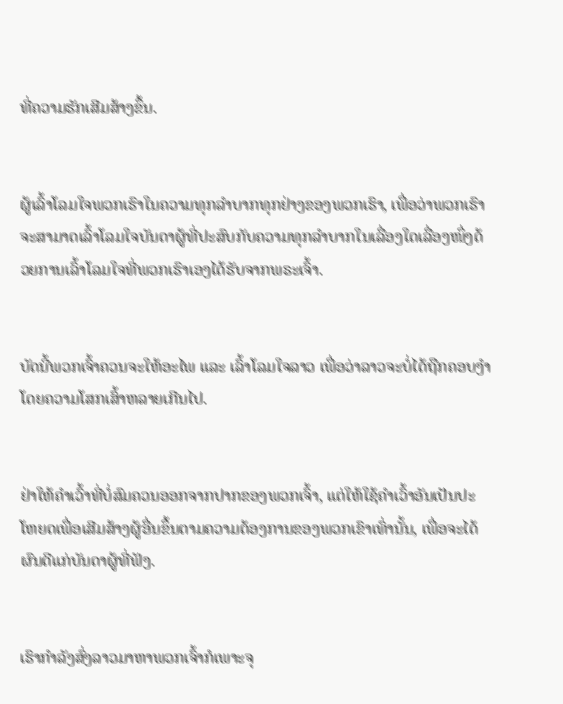ທີ່ຄວາມຮັກເສີມສ້າງຂຶ້ນ.


ຜູ້ເລົ້າໂລມໃຈພວກເຮົາໃນຄວາມທຸກລຳບາກທຸກຢ່າງຂອງພວກເຮົາ, ເພື່ອວ່າພວກເຮົາຈະສາມາດເລົ້າໂລມໃຈບັນດາຜູ້ທີ່ປະສົບກັບຄວາມທຸກລຳບາກໃນເລື່ອງໃດເລື່ອງໜຶ່ງດ້ວຍການເລົ້າໂລມໃຈທີ່ພວກເຮົາເອງໄດ້ຮັບຈາກພຣະເຈົ້າ.


ບັດນີ້ພວກເຈົ້າຄວນຈະໃຫ້ອະໄພ ແລະ ເລົ້າໂລມໃຈລາວ ເພື່ອວ່າລາວຈະບໍ່ໄດ້ຖືກຄອບງຳໂດຍຄວາມໂສກເສົ້າຫລາຍເກີນໄປ.


ຢ່າໃຫ້ຄຳເວົ້າທີ່ບໍ່ສົມຄວນອອກຈາກປາກຂອງພວກເຈົ້າ, ແຕ່ໃຫ້ໃຊ້ຄຳເວົ້າອັນເປັນປະໂຫຍດເພື່ອເສີມສ້າງຜູ້ອື່ນຂຶ້ນຕາມຄວາມຕ້ອງການຂອງພວກເຂົາເທົ່ານັ້ນ, ເພື່ອຈະໄດ້ຜົນດີແກ່ບັນດາຜູ້ທີ່ຟັງ.


ເຮົາກຳລັງສົ່ງລາວມາຫາພວກເຈົ້າກໍເພາະຈຸ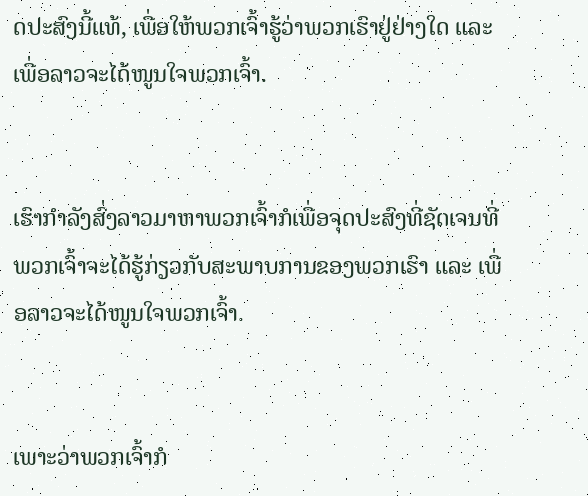ດປະສົງນີ້ແທ້, ເພື່ອໃຫ້ພວກເຈົ້າຮູ້ວ່າພວກເຮົາຢູ່ຢ່າງໃດ ແລະ ເພື່ອລາວຈະໄດ້ໜູນໃຈພວກເຈົ້າ.


ເຮົາກຳລັງສົ່ງລາວມາຫາພວກເຈົ້າກໍເພື່ອຈຸດປະສົງທີ່ຊັດເຈນທີ່ພວກເຈົ້າຈະໄດ້ຮູ້ກ່ຽວກັບສະພາບການຂອງພວກເຮົາ ແລະ ເພື່ອລາວຈະໄດ້ໜູນໃຈພວກເຈົ້າ.


ເພາະວ່າພວກເຈົ້າກໍ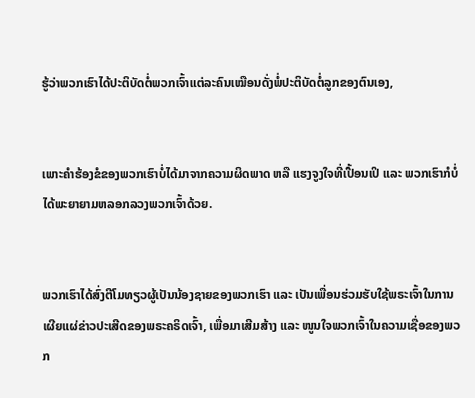ຮູ້ວ່າພວກເຮົາໄດ້ປະຕິບັດຕໍ່ພວກເຈົ້າແຕ່ລະຄົນເໝືອນດັ່ງພໍ່ປະຕິບັດຕໍ່ລູກຂອງຕົນເອງ,


ເພາະຄຳຮ້ອງຂໍຂອງພວກເຮົາບໍ່ໄດ້ມາຈາກຄວາມຜິດພາດ ຫລື ແຮງຈູງໃຈທີ່ເປື້ອນເປິ ແລະ ພວກເຮົາກໍບໍ່ໄດ້ພະຍາຍາມຫລອກລວງພວກເຈົ້າດ້ວຍ.


ພວກເຮົາໄດ້ສົ່ງຕີໂມທຽວຜູ້ເປັນນ້ອງຊາຍຂອງພວກເຮົາ ແລະ ເປັນເພື່ອນຮ່ວມຮັບໃຊ້ພຣະເຈົ້າໃນການເຜີຍແຜ່ຂ່າວປະເສີດຂອງພຣະຄຣິດເຈົ້າ, ເພື່ອມາເສີມສ້າງ ແລະ ໜູນໃຈພວກເຈົ້າໃນຄວາມເຊື່ອຂອງພວກ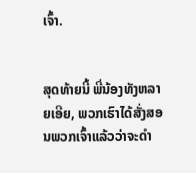ເຈົ້າ.


ສຸດທ້າຍນີ້ ພີ່ນ້ອງທັງຫລາຍເອີຍ, ພວກເຮົາໄດ້ສັ່ງສອນພວກເຈົ້າແລ້ວວ່າຈະດຳ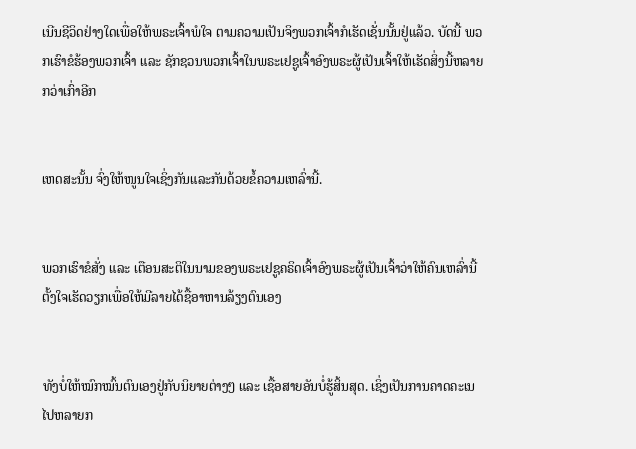ເນີນຊີວິດຢ່າງໃດເພື່ອໃຫ້ພຣະເຈົ້າພໍໃຈ ຕາມຄວາມເປັນຈິງພວກເຈົ້າກໍເຮັດເຊັ່ນນັ້ນຢູ່ແລ້ວ. ບັດນີ້ ພວກເຮົາຂໍຮ້ອງພວກເຈົ້າ ແລະ ຊັກຊວນພວກເຈົ້າໃນພຣະເຢຊູເຈົ້າອົງພຣະຜູ້ເປັນເຈົ້າໃຫ້ເຮັດສິ່ງນີ້ຫລາຍກວ່າເກົ່າອີກ


ເຫດສະນັ້ນ ຈົ່ງໃຫ້ໜູນໃຈເຊິ່ງກັນແລະກັນດ້ວຍຂໍ້ຄວາມເຫລົ່ານີ້.


ພວກເຮົາຂໍສັ່ງ ແລະ ເຕືອນສະຕິໃນນາມຂອງພຣະເຢຊູຄຣິດເຈົ້າອົງພຣະຜູ້ເປັນເຈົ້າວ່າໃຫ້ຄົນເຫລົ່ານີ້ຕັ້ງໃຈເຮັດວຽກເພື່ອໃຫ້ມີລາຍໄດ້ຊື້ອາຫານລ້ຽງຕົນເອງ


ທັງບໍ່ໃຫ້ໝົກໝົ້ນຕົນເອງຢູ່ກັບນິຍາຍຕ່າງໆ ແລະ ເຊື້ອສາຍອັນບໍ່ຮູ້ສິ້ນສຸດ. ເຊິ່ງເປັນການຄາດຄະເນໄປຫລາຍກ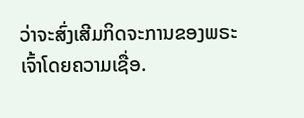ວ່າຈະສົ່ງເສີມກິດຈະການຂອງພຣະເຈົ້າໂດຍຄວາມເຊື່ອ.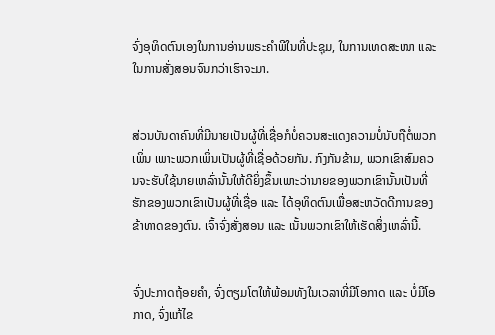ຈົ່ງອຸທິດຕົນເອງໃນການອ່ານພຣະຄຳພີໃນທີ່ປະຊຸມ, ໃນການເທດສະໜາ ແລະ ໃນການສັ່ງສອນຈົນກວ່າເຮົາຈະມາ.


ສ່ວນບັນດາຄົນທີ່ມີນາຍເປັນຜູ້ທີ່ເຊື່ອກໍບໍ່ຄວນສະແດງຄວາມບໍ່ນັບຖືຕໍ່ພວກເພິ່ນ ເພາະພວກເພິ່ນເປັນຜູ້ທີ່ເຊື່ອດ້ວຍກັນ. ກົງກັນຂ້າມ, ພວກເຂົາສົມຄວນຈະຮັບໃຊ້ນາຍເຫລົ່ານັ້ນໃຫ້ດີຍິ່ງຂຶ້ນເພາະວ່ານາຍຂອງພວກເຂົານັ້ນເປັນທີ່ຮັກຂອງພວກເຂົາເປັນຜູ້ທີ່ເຊື່ອ ແລະ ໄດ້ອຸທິດຕົນເພື່ອສະຫວັດດີການຂອງຂ້າທາດຂອງຕົນ. ເຈົ້າຈົ່ງສັ່ງສອນ ແລະ ເນັ້ນພວກເຂົາໃຫ້ເຮັດສິ່ງເຫລົ່ານີ້.


ຈົ່ງປະກາດຖ້ອຍຄຳ, ຈົ່ງຕຽມໂຕໃຫ້ພ້ອມທັງໃນເວລາທີ່ມີໂອກາດ ແລະ ບໍ່ມີໂອກາດ, ຈົ່ງແກ້ໄຂ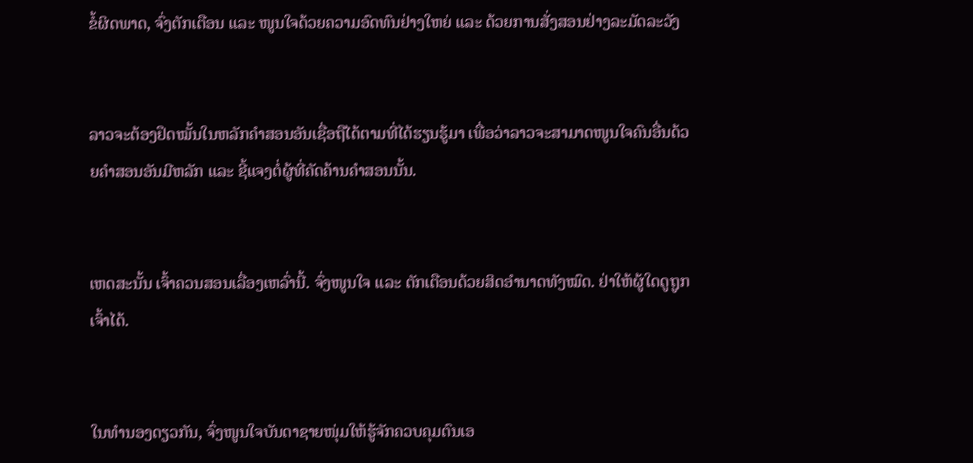ຂໍ້ຜິດພາດ, ຈົ່ງຕັກເຕືອນ ແລະ ໜູນໃຈດ້ວຍຄວາມອົດທົນຢ່າງໃຫຍ່ ແລະ ດ້ວຍການສັ່ງສອນຢ່າງລະມັດລະວັງ


ລາວຈະຕ້ອງຢຶດໝັ້ນໃນຫລັກຄຳສອນອັນເຊື່ອຖືໄດ້ຕາມທີ່ໄດ້ຮຽນຮູ້ມາ ເພື່ອວ່າລາວຈະສາມາດໜູນໃຈຄົນອື່ນດ້ວຍຄຳສອນອັນມີຫລັກ ແລະ ຊີ້ແຈງຕໍ່ຜູ້ທີ່ຄັດຄ້ານຄຳສອນນັ້ນ.


ເຫດສະນັ້ນ ເຈົ້າຄວນສອນເລື່ອງເຫລົ່ານີ້. ຈົ່ງໜູນໃຈ ແລະ ຕັກເຕືອນດ້ວຍສິດອຳນາດທັງໝົດ. ຢ່າໃຫ້ຜູ້ໃດດູຖູກເຈົ້າໄດ້.


ໃນທຳນອງດຽວກັນ, ຈົ່ງໜູນໃຈບັນດາຊາຍໜຸ່ມໃຫ້ຮູ້ຈັກຄວບຄຸມຕົນເອ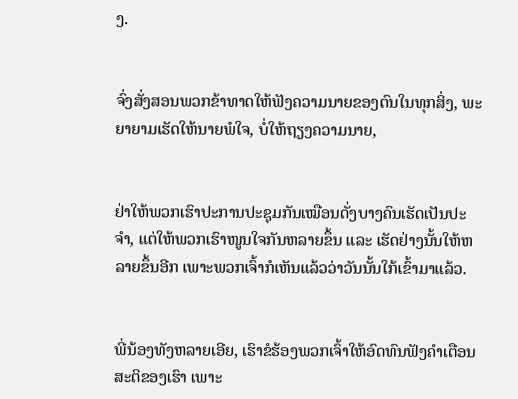ງ.


ຈົ່ງສັ່ງສອນພວກຂ້າທາດໃຫ້ຟັງຄວາມນາຍຂອງຕົນໃນທຸກສິ່ງ, ພະຍາຍາມເຮັດໃຫ້ນາຍພໍໃຈ, ບໍ່ໃຫ້ຖຽງຄວາມນາຍ,


ຢ່າໃຫ້ພວກເຮົາປະການປະຊຸມກັນເໝືອນດັ່ງບາງຄົນເຮັດເປັນປະຈຳ, ແຕ່ໃຫ້ພວກເຮົາໜູນໃຈກັນຫລາຍຂຶ້ນ ແລະ ເຮັດຢ່າງນັ້ນໃຫ້ຫລາຍຂຶ້ນອີກ ເພາະພວກເຈົ້າກໍເຫັນແລ້ວວ່າວັນນັ້ນໃກ້ເຂົ້າມາແລ້ວ.


ພີ່ນ້ອງທັງຫລາຍເອີຍ, ເຮົາຂໍຮ້ອງພວກເຈົ້າໃຫ້ອົດທົນຟັງຄຳເຕືອນສະຕິຂອງເຮົາ ເພາະ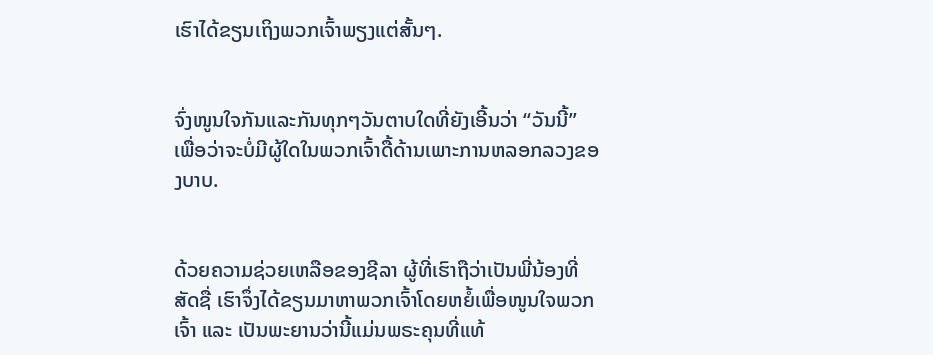ເຮົາໄດ້ຂຽນເຖິງພວກເຈົ້າພຽງແຕ່ສັ້ນໆ.


ຈົ່ງໜູນໃຈກັນແລະກັນທຸກໆວັນຕາບໃດທີ່ຍັງເອີ້ນວ່າ “ວັນນີ້” ເພື່ອວ່າຈະບໍ່ມີຜູ້ໃດໃນພວກເຈົ້າດື້ດ້ານເພາະການຫລອກລວງຂອງບາບ.


ດ້ວຍຄວາມຊ່ວຍເຫລືອຂອງຊີລາ ຜູ້ທີ່ເຮົາຖືວ່າເປັນພີ່ນ້ອງທີ່ສັດຊື່ ເຮົາຈຶ່ງໄດ້ຂຽນມາຫາພວກເຈົ້າໂດຍຫຍໍ້ເພື່ອໜູນໃຈພວກເຈົ້າ ແລະ ເປັນພະຍານວ່ານີ້ແມ່ນພຣະຄຸນທີ່ແທ້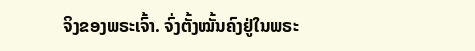ຈິງຂອງພຣະເຈົ້າ. ຈົ່ງຕັ້ງໝັ້ນຄົງຢູ່ໃນພຣະ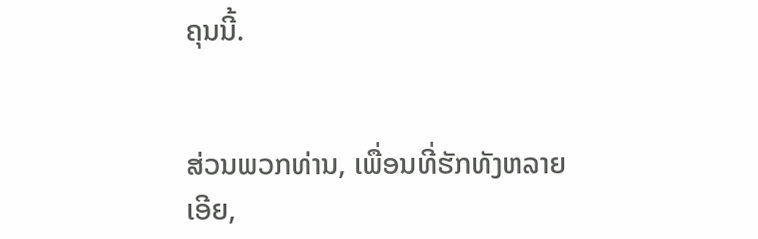ຄຸນນີ້.


ສ່ວນພວກທ່ານ, ເພື່ອນທີ່ຮັກທັງຫລາຍເອີຍ,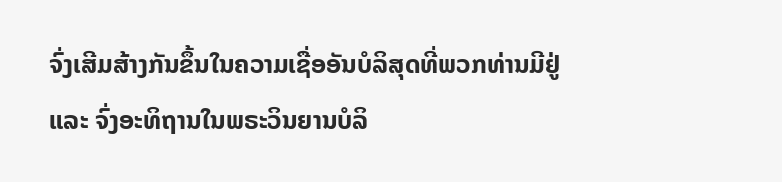ຈົ່ງເສີມສ້າງກັນຂຶ້ນໃນຄວາມເຊື່ອອັນບໍລິສຸດທີ່ພວກທ່ານມີຢູ່ ແລະ ຈົ່ງອະທິຖານໃນພຣະວິນຍານບໍລິ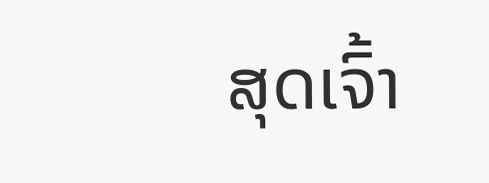ສຸດເຈົ້າ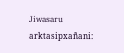Jiwasaru arktasipxañani: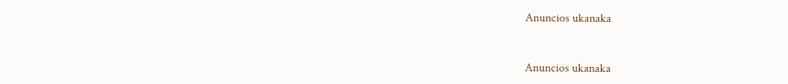Anuncios ukanaka


Anuncios ukanaka